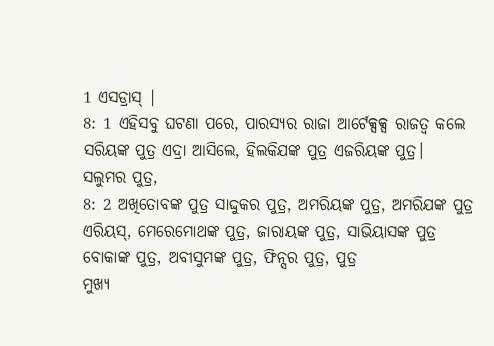1 ଏସଡ୍ରାସ୍ |
8: 1 ଏହିସବୁ ଘଟଣା ପରେ, ପାରସ୍ୟର ରାଜା ଆର୍ଟେକ୍ସକ୍ସ ରାଜତ୍ୱ କଲେ
ସରିୟଙ୍କ ପୁତ୍ର ଏଦ୍ରା ଆସିଲେ, ହିଲକିଯଙ୍କ ପୁତ୍ର ଏଜରିୟଙ୍କ ପୁତ୍ର।
ସଲୁମର ପୁତ୍ର,
8: 2 ଅଖିତୋବଙ୍କ ପୁତ୍ର ସାଦ୍ଦୁକର ପୁତ୍ର, ଅମରିୟଙ୍କ ପୁତ୍ର, ଅମରିଯଙ୍କ ପୁତ୍ର
ଏରିୟସ୍, ମେରେମୋଥଙ୍କ ପୁତ୍ର, ଜାରାୟଙ୍କ ପୁତ୍ର, ସାଭିୟାସଙ୍କ ପୁତ୍ର
ବୋକାଙ୍କ ପୁତ୍ର, ଅବୀସୁମଙ୍କ ପୁତ୍ର, ଫିନ୍ସର ପୁତ୍ର, ପୁତ୍ର
ମୁଖ୍ୟ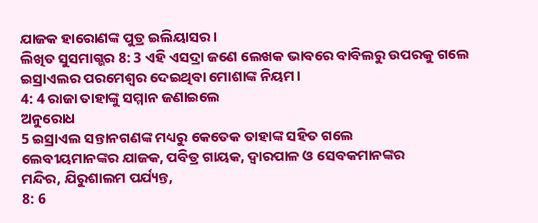ଯାଜକ ହାରୋଣଙ୍କ ପୁତ୍ର ଇଲିୟାସର।
ଲିଖିତ ସୁସମାଗ୍ଭର 8: 3 ଏହି ଏସଦ୍ରା ଜଣେ ଲେଖକ ଭାବରେ ବାବିଲରୁ ଉପରକୁ ଗଲେ
ଇସ୍ରାଏଲର ପରମେଶ୍ୱର ଦେଇଥିବା ମୋଶାଙ୍କ ନିୟମ।
4: 4 ରାଜା ତାହାଙ୍କୁ ସମ୍ମାନ ଜଣାଇଲେ
ଅନୁରୋଧ
5 ଇସ୍ରାଏଲ ସନ୍ତାନଗଣଙ୍କ ମଧ୍ୟରୁ କେତେକ ତାହାଙ୍କ ସହିତ ଗଲେ
ଲେବୀୟମାନଙ୍କର ଯାଜକ, ପବିତ୍ର ଗାୟକ, ଦ୍ୱାରପାଳ ଓ ସେବକମାନଙ୍କର
ମନ୍ଦିର, ଯିରୁଶାଲମ ପର୍ଯ୍ୟନ୍ତ,
8: 6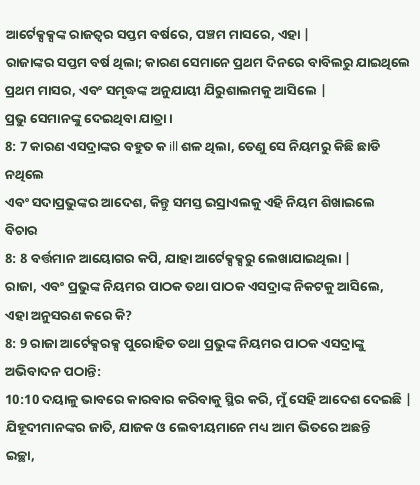ଆର୍ଟେକ୍ସକ୍ସଙ୍କ ରାଜତ୍ୱର ସପ୍ତମ ବର୍ଷରେ, ପଞ୍ଚମ ମାସରେ, ଏହା |
ରାଜାଙ୍କର ସପ୍ତମ ବର୍ଷ ଥିଲା; କାରଣ ସେମାନେ ପ୍ରଥମ ଦିନରେ ବାବିଲରୁ ଯାଇଥିଲେ
ପ୍ରଥମ ମାସର, ଏବଂ ସମୃଦ୍ଧଙ୍କ ଅନୁଯାୟୀ ଯିରୁଶାଲମକୁ ଆସିଲେ |
ପ୍ରଭୁ ସେମାନଙ୍କୁ ଦେଇଥିବା ଯାତ୍ରା।
8: 7 କାରଣ ଏସଦ୍ରାଙ୍କର ବହୁତ କ ill ଶଳ ଥିଲା, ତେଣୁ ସେ ନିୟମରୁ କିଛି ଛାଡି ନଥିଲେ
ଏବଂ ସଦାପ୍ରଭୁଙ୍କର ଆଦେଶ, କିନ୍ତୁ ସମସ୍ତ ଇସ୍ରାଏଲକୁ ଏହି ନିୟମ ଶିଖାଇଲେ
ବିଚାର
8: 8 ବର୍ତ୍ତମାନ ଆୟୋଗର କପି, ଯାହା ଆର୍ଟେକ୍ସକ୍ସରୁ ଲେଖାଯାଇଥିଲା |
ରାଜା, ଏବଂ ପ୍ରଭୁଙ୍କ ନିୟମର ପାଠକ ତଥା ପାଠକ ଏସଦ୍ରାଙ୍କ ନିକଟକୁ ଆସିଲେ,
ଏହା ଅନୁସରଣ କରେ କି?
8: 9 ରାଜା ଆର୍ଟେକ୍ସରକ୍ସ ପୁରୋହିତ ତଥା ପ୍ରଭୁଙ୍କ ନିୟମର ପାଠକ ଏସଦ୍ରାଙ୍କୁ
ଅଭିବାଦନ ପଠାନ୍ତି:
10:10 ଦୟାଳୁ ଭାବରେ କାରବାର କରିବାକୁ ସ୍ଥିର କରି, ମୁଁ ସେହି ଆଦେଶ ଦେଇଛି |
ଯିହୂଦୀମାନଙ୍କର ଜାତି, ଯାଜକ ଓ ଲେବୀୟମାନେ ମଧ୍ୟ ଆମ ଭିତରେ ଅଛନ୍ତି
ଇଚ୍ଛା,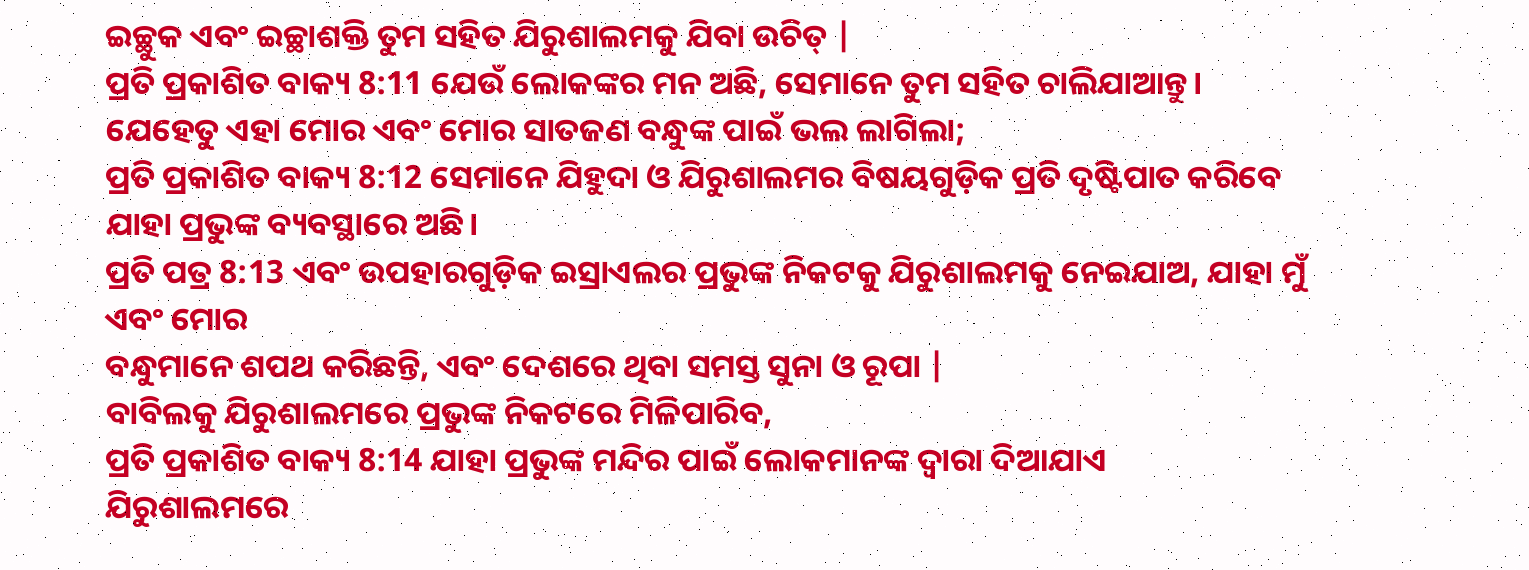ଇଚ୍ଛୁକ ଏବଂ ଇଚ୍ଛାଶକ୍ତି ତୁମ ସହିତ ଯିରୁଶାଲମକୁ ଯିବା ଉଚିତ୍ |
ପ୍ରତି ପ୍ରକାଶିତ ବାକ୍ୟ 8:11 ଯେଉଁ ଲୋକଙ୍କର ମନ ଅଛି, ସେମାନେ ତୁମ ସହିତ ଚାଲିଯାଆନ୍ତୁ।
ଯେହେତୁ ଏହା ମୋର ଏବଂ ମୋର ସାତଜଣ ବନ୍ଧୁଙ୍କ ପାଇଁ ଭଲ ଲାଗିଲା;
ପ୍ରତି ପ୍ରକାଶିତ ବାକ୍ୟ 8:12 ସେମାନେ ଯିହୁଦା ଓ ଯିରୁଶାଲମର ବିଷୟଗୁଡ଼ିକ ପ୍ରତି ଦୃଷ୍ଟିପାତ କରିବେ
ଯାହା ପ୍ରଭୁଙ୍କ ବ୍ୟବସ୍ଥାରେ ଅଛି।
ପ୍ରତି ପତ୍ର 8:13 ଏବଂ ଉପହାରଗୁଡ଼ିକ ଇସ୍ରାଏଲର ପ୍ରଭୁଙ୍କ ନିକଟକୁ ଯିରୁଶାଲମକୁ ନେଇଯାଅ, ଯାହା ମୁଁ ଏବଂ ମୋର
ବନ୍ଧୁମାନେ ଶପଥ କରିଛନ୍ତି, ଏବଂ ଦେଶରେ ଥିବା ସମସ୍ତ ସୁନା ଓ ରୂପା |
ବାବିଲକୁ ଯିରୁଶାଲମରେ ପ୍ରଭୁଙ୍କ ନିକଟରେ ମିଳିପାରିବ,
ପ୍ରତି ପ୍ରକାଶିତ ବାକ୍ୟ 8:14 ଯାହା ପ୍ରଭୁଙ୍କ ମନ୍ଦିର ପାଇଁ ଲୋକମାନଙ୍କ ଦ୍ୱାରା ଦିଆଯାଏ
ଯିରୁଶାଲମରେ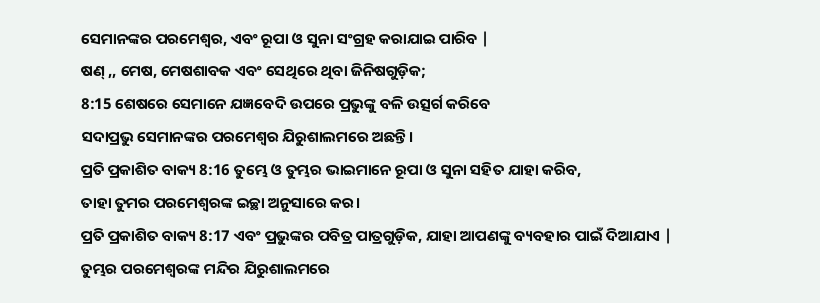ସେମାନଙ୍କର ପରମେଶ୍ୱର, ଏବଂ ରୂପା ଓ ସୁନା ସଂଗ୍ରହ କରାଯାଇ ପାରିବ |
ଷଣ୍ ,, ମେଷ, ମେଷଶାବକ ଏବଂ ସେଥିରେ ଥିବା ଜିନିଷଗୁଡ଼ିକ;
8:15 ଶେଷରେ ସେମାନେ ଯଜ୍ଞବେଦି ଉପରେ ପ୍ରଭୁଙ୍କୁ ବଳି ଉତ୍ସର୍ଗ କରିବେ
ସଦାପ୍ରଭୁ ସେମାନଙ୍କର ପରମେଶ୍ୱର ଯିରୁଶାଲମରେ ଅଛନ୍ତି।
ପ୍ରତି ପ୍ରକାଶିତ ବାକ୍ୟ 8:16 ତୁମ୍ଭେ ଓ ତୁମ୍ଭର ଭାଇମାନେ ରୂପା ଓ ସୁନା ସହିତ ଯାହା କରିବ,
ତାହା ତୁମର ପରମେଶ୍ୱରଙ୍କ ଇଚ୍ଛା ଅନୁସାରେ କର।
ପ୍ରତି ପ୍ରକାଶିତ ବାକ୍ୟ 8:17 ଏବଂ ପ୍ରଭୁଙ୍କର ପବିତ୍ର ପାତ୍ରଗୁଡ଼ିକ, ଯାହା ଆପଣଙ୍କୁ ବ୍ୟବହାର ପାଇଁ ଦିଆଯାଏ |
ତୁମ୍ଭର ପରମେଶ୍ୱରଙ୍କ ମନ୍ଦିର ଯିରୁଶାଲମରେ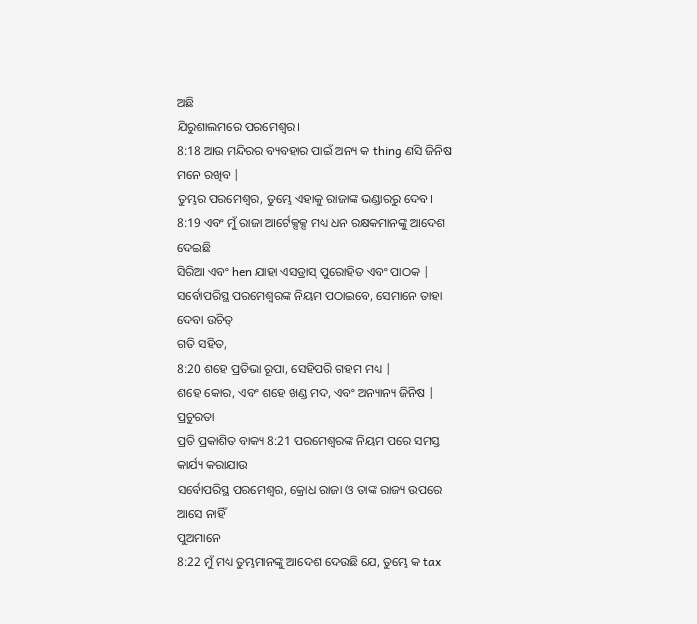ଅଛି
ଯିରୁଶାଲମରେ ପରମେଶ୍ୱର।
8:18 ଆଉ ମନ୍ଦିରର ବ୍ୟବହାର ପାଇଁ ଅନ୍ୟ କ thing ଣସି ଜିନିଷ ମନେ ରଖିବ |
ତୁମ୍ଭର ପରମେଶ୍ୱର, ତୁମ୍ଭେ ଏହାକୁ ରାଜାଙ୍କ ଭଣ୍ଡାରରୁ ଦେବ।
8:19 ଏବଂ ମୁଁ ରାଜା ଆର୍ଟେକ୍ସକ୍ସ ମଧ୍ୟ ଧନ ରକ୍ଷକମାନଙ୍କୁ ଆଦେଶ ଦେଇଛି
ସିରିଆ ଏବଂ hen ଯାହା ଏସଡ୍ରାସ୍ ପୁରୋହିତ ଏବଂ ପାଠକ |
ସର୍ବୋପରିସ୍ଥ ପରମେଶ୍ବରଙ୍କ ନିୟମ ପଠାଇବେ, ସେମାନେ ତାହା ଦେବା ଉଚିତ୍
ଗତି ସହିତ,
8:20 ଶହେ ପ୍ରତିଭା ରୂପା, ସେହିପରି ଗହମ ମଧ୍ୟ |
ଶହେ କୋର, ଏବଂ ଶହେ ଖଣ୍ଡ ମଦ, ଏବଂ ଅନ୍ୟାନ୍ୟ ଜିନିଷ |
ପ୍ରଚୁରତା
ପ୍ରତି ପ୍ରକାଶିତ ବାକ୍ୟ 8:21 ପରମେଶ୍ୱରଙ୍କ ନିୟମ ପରେ ସମସ୍ତ କାର୍ଯ୍ୟ କରାଯାଉ
ସର୍ବୋପରିସ୍ଥ ପରମେଶ୍ୱର, କ୍ରୋଧ ରାଜା ଓ ତାଙ୍କ ରାଜ୍ୟ ଉପରେ ଆସେ ନାହିଁ
ପୁଅମାନେ
8:22 ମୁଁ ମଧ୍ୟ ତୁମ୍ଭମାନଙ୍କୁ ଆଦେଶ ଦେଉଛି ଯେ, ତୁମ୍ଭେ କ tax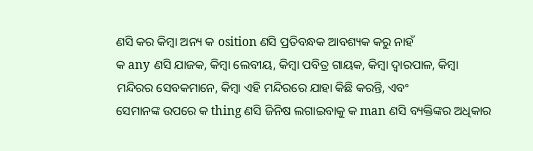ଣସି କର କିମ୍ବା ଅନ୍ୟ କ osition ଣସି ପ୍ରତିବନ୍ଧକ ଆବଶ୍ୟକ କରୁ ନାହଁ
କ any ଣସି ଯାଜକ, କିମ୍ବା ଲେବୀୟ, କିମ୍ବା ପବିତ୍ର ଗାୟକ, କିମ୍ବା ଦ୍ୱାରପାଳ, କିମ୍ବା
ମନ୍ଦିରର ସେବକମାନେ, କିମ୍ବା ଏହି ମନ୍ଦିରରେ ଯାହା କିଛି କରନ୍ତି, ଏବଂ
ସେମାନଙ୍କ ଉପରେ କ thing ଣସି ଜିନିଷ ଲଗାଇବାକୁ କ man ଣସି ବ୍ୟକ୍ତିଙ୍କର ଅଧିକାର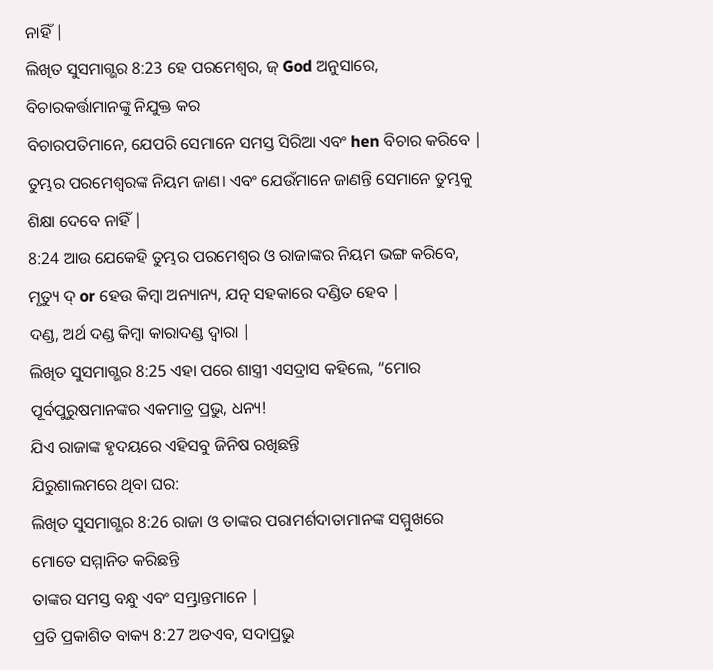ନାହିଁ |
ଲିଖିତ ସୁସମାଗ୍ଭର 8:23 ହେ ପରମେଶ୍ୱର, ଜ୍ God ଅନୁସାରେ, ବିଚାରକର୍ତ୍ତାମାନଙ୍କୁ ନିଯୁକ୍ତ କର
ବିଚାରପତିମାନେ, ଯେପରି ସେମାନେ ସମସ୍ତ ସିରିଆ ଏବଂ hen ବିଚାର କରିବେ |
ତୁମ୍ଭର ପରମେଶ୍ୱରଙ୍କ ନିୟମ ଜାଣ। ଏବଂ ଯେଉଁମାନେ ଜାଣନ୍ତି ସେମାନେ ତୁମ୍ଭକୁ ଶିକ୍ଷା ଦେବେ ନାହିଁ |
8:24 ଆଉ ଯେକେହି ତୁମ୍ଭର ପରମେଶ୍ୱର ଓ ରାଜାଙ୍କର ନିୟମ ଭଙ୍ଗ କରିବେ,
ମୃତ୍ୟୁ ଦ୍ or ହେଉ କିମ୍ବା ଅନ୍ୟାନ୍ୟ, ଯତ୍ନ ସହକାରେ ଦଣ୍ଡିତ ହେବ |
ଦଣ୍ଡ, ଅର୍ଥ ଦଣ୍ଡ କିମ୍ବା କାରାଦଣ୍ଡ ଦ୍ୱାରା |
ଲିଖିତ ସୁସମାଗ୍ଭର 8:25 ଏହା ପରେ ଶାସ୍ତ୍ରୀ ଏସଦ୍ରାସ କହିଲେ, “ମୋର ପୂର୍ବପୁରୁଷମାନଙ୍କର ଏକମାତ୍ର ପ୍ରଭୁ, ଧନ୍ୟ!
ଯିଏ ରାଜାଙ୍କ ହୃଦୟରେ ଏହିସବୁ ଜିନିଷ ରଖିଛନ୍ତି
ଯିରୁଶାଲମରେ ଥିବା ଘର:
ଲିଖିତ ସୁସମାଗ୍ଭର 8:26 ରାଜା ଓ ତାଙ୍କର ପରାମର୍ଶଦାତାମାନଙ୍କ ସମ୍ମୁଖରେ ମୋତେ ସମ୍ମାନିତ କରିଛନ୍ତି
ତାଙ୍କର ସମସ୍ତ ବନ୍ଧୁ ଏବଂ ସମ୍ଭ୍ରାନ୍ତମାନେ |
ପ୍ରତି ପ୍ରକାଶିତ ବାକ୍ୟ 8:27 ଅତଏବ, ସଦାପ୍ରଭୁ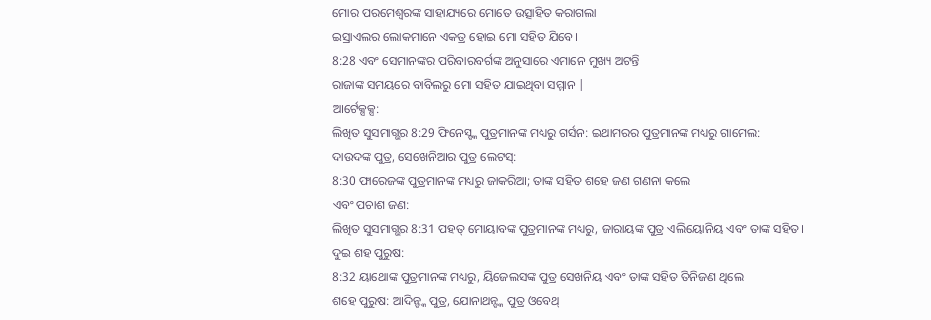ମୋର ପରମେଶ୍ୱରଙ୍କ ସାହାଯ୍ୟରେ ମୋତେ ଉତ୍ସାହିତ କରାଗଲା
ଇସ୍ରାଏଲର ଲୋକମାନେ ଏକତ୍ର ହୋଇ ମୋ ସହିତ ଯିବେ।
8:28 ଏବଂ ସେମାନଙ୍କର ପରିବାରବର୍ଗଙ୍କ ଅନୁସାରେ ଏମାନେ ମୁଖ୍ୟ ଅଟନ୍ତି
ରାଜାଙ୍କ ସମୟରେ ବାବିଲରୁ ମୋ ସହିତ ଯାଇଥିବା ସମ୍ମାନ |
ଆର୍ଟେକ୍ସକ୍ସ:
ଲିଖିତ ସୁସମାଗ୍ଭର 8:29 ଫିନେସ୍ଙ୍କ ପୁତ୍ରମାନଙ୍କ ମଧ୍ୟରୁ ଗର୍ସନ: ଇଥାମରର ପୁତ୍ରମାନଙ୍କ ମଧ୍ୟରୁ ଗାମେଲ:
ଦାଉଦଙ୍କ ପୁତ୍ର, ସେଖେନିଆର ପୁତ୍ର ଲେଟସ୍:
8:30 ଫାରେଜଙ୍କ ପୁତ୍ରମାନଙ୍କ ମଧ୍ୟରୁ ଜାକରିଆ; ତାଙ୍କ ସହିତ ଶହେ ଜଣ ଗଣନା କଲେ
ଏବଂ ପଚାଶ ଜଣ:
ଲିଖିତ ସୁସମାଗ୍ଭର 8:31 ପହତ୍ ମୋୟାବଙ୍କ ପୁତ୍ରମାନଙ୍କ ମଧ୍ୟରୁ, ଜାରାୟଙ୍କ ପୁତ୍ର ଏଲିୟୋନିୟ ଏବଂ ତାଙ୍କ ସହିତ।
ଦୁଇ ଶହ ପୁରୁଷ:
8:32 ୟାଥୋଙ୍କ ପୁତ୍ରମାନଙ୍କ ମଧ୍ୟରୁ, ୟିଜେଲସଙ୍କ ପୁତ୍ର ସେଖନିୟ ଏବଂ ତାଙ୍କ ସହିତ ତିନିଜଣ ଥିଲେ
ଶହେ ପୁରୁଷ: ଆଦିନ୍ଙ୍କ ପୁତ୍ର, ଯୋନାଥନ୍ଙ୍କ ପୁତ୍ର ଓବେଥ୍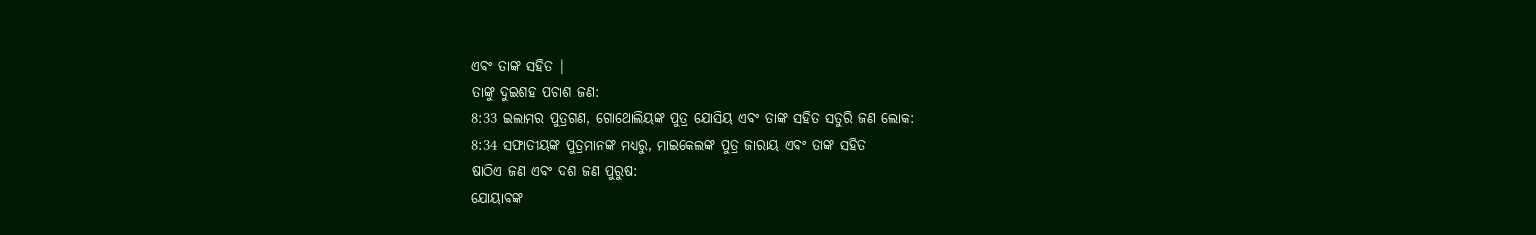ଏବଂ ତାଙ୍କ ସହିତ |
ତାଙ୍କୁ ଦୁଇଶହ ପଚାଶ ଜଣ:
8:33 ଇଲାମର ପୁତ୍ରଗଣ, ଗୋଥୋଲିୟଙ୍କ ପୁତ୍ର ଯୋସିୟ ଏବଂ ତାଙ୍କ ସହିତ ସତୁରି ଜଣ ଲୋକ:
8:34 ସଫାତୀୟଙ୍କ ପୁତ୍ରମାନଙ୍କ ମଧ୍ୟରୁ, ମାଇକେଲଙ୍କ ପୁତ୍ର ଜାରାୟ ଏବଂ ତାଙ୍କ ସହିତ
ଷାଠିଏ ଜଣ ଏବଂ ଦଶ ଜଣ ପୁରୁଷ:
ଯୋୟାବଙ୍କ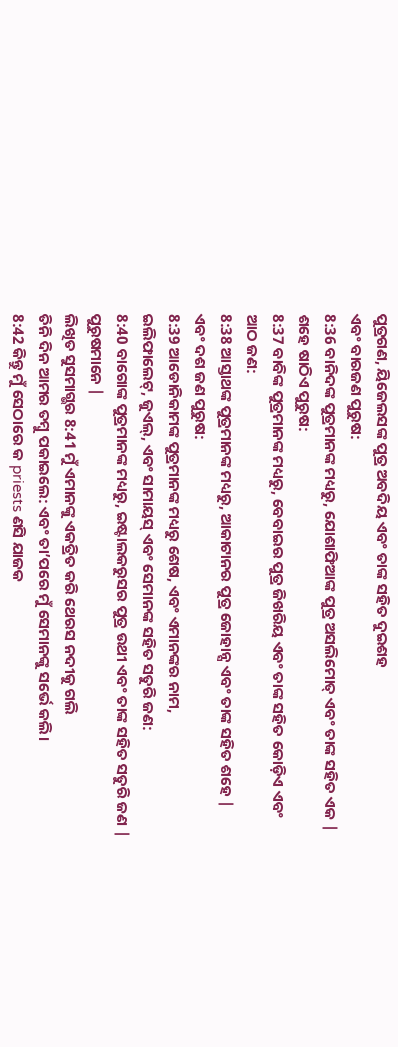ପୁତ୍ରଗଣ, ୟିଜେଲସଙ୍କ ପୁତ୍ର ଅବଦିୟ ଏବଂ ତାଙ୍କ ସହିତ ଦୁଇଶହ
ଏବଂ ବାରଜଣ ପୁରୁଷ:
8:36 ବାନିଦଙ୍କ ପୁତ୍ରମାନଙ୍କ ମଧ୍ୟରୁ, ଯୋଶାଫିଆଙ୍କ ପୁତ୍ର ଅସଲିମୋତ୍ ଏବଂ ତାଙ୍କ ସହିତ ଏକ |
ଶହେ ଷାଠିଏ ପୁରୁଷ:
8:37 ବାବିଙ୍କ ପୁତ୍ରମାନଙ୍କ ମଧ୍ୟରୁ, ବେବାଇର ପୁତ୍ର ଜିଖରିୟ ଏବଂ ତାଙ୍କ ସହିତ କୋଡ଼ିଏ ଏବଂ
ଆଠ ଜଣ:
8:38 ଆସ୍ତାଥଙ୍କ ପୁତ୍ରମାନଙ୍କ ମଧ୍ୟରୁ, ଆକାଟାନର ପୁତ୍ର ଜୋହାନ୍ସ ଏବଂ ତାଙ୍କ ସହିତ ଶହେ |
ଏବଂ ଦଶ ଜଣ ପୁରୁଷ:
8:39 ଆଡୋନିକାମଙ୍କ ପୁତ୍ରମାନଙ୍କ ମଧ୍ୟରୁ ଶେଷ, ଏବଂ ଏମାନଙ୍କର ନାମ,
ଇଲିଫାଲେଟ୍, ଜୁଏଲ୍, ଏବଂ ସାମାୟସ୍ ଏବଂ ସେମାନଙ୍କ ସହିତ ସତୁରି ଜଣ:
8:40 ବାଗୋଙ୍କ ପୁତ୍ରମାନଙ୍କ ମଧ୍ୟରୁ, ଇଷ୍ଟାଲକରୁସର ପୁତ୍ର ଉଥୀ ଏବଂ ତାଙ୍କ ସହିତ ସତୁରି ଜଣ |
ପୁରୁଷମାନେ |
ଲିଖିତ ସୁସମାଗ୍ଭର 8:41 ମୁଁ ଏମାନଙ୍କୁ ଏକତ୍ରିତ କରି ଥେରସ ନଦୀକୁ ଗଲି
ତିନି ଦିନ ଆମର ତମ୍ବୁ ପକାଇଲେ: ଏବଂ ତା’ପରେ ମୁଁ ସେମାନଙ୍କୁ ସର୍ଭେ କଲି।
8:42 କିନ୍ତୁ ମୁଁ ସେଠାରେ କ priests ଣସି ଯାଜକ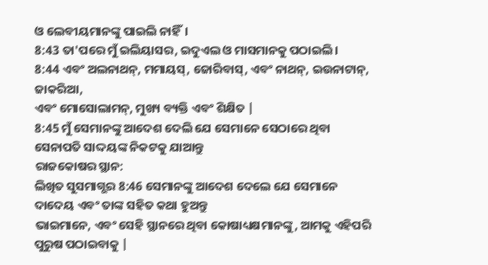ଓ ଲେବୀୟମାନଙ୍କୁ ପାଇଲି ନାହିଁ।
8:43 ତା'ପରେ ମୁଁ ଇଲିୟାସର, ଇଦୁଏଲ ଓ ମାସମାନକୁ ପଠାଇଲି।
8:44 ଏବଂ ଅଲନାଥନ୍, ମମାୟସ୍, ଜୋରିବାସ୍, ଏବଂ ନାଥନ୍, ଇଉନାଟାନ୍, ଜାକରିଆ,
ଏବଂ ମୋସୋଲାମନ୍, ମୁଖ୍ୟ ବ୍ୟକ୍ତି ଏବଂ ଶିକ୍ଷିତ |
8:45 ମୁଁ ସେମାନଙ୍କୁ ଆଦେଶ ଦେଲି ଯେ ସେମାନେ ସେଠାରେ ଥିବା ସେନାପତି ସାଦ୍ଦୟଙ୍କ ନିକଟକୁ ଯାଆନ୍ତୁ
ରାଜକୋଷର ସ୍ଥାନ:
ଲିଖିତ ସୁସମାଗ୍ଭର 8:46 ସେମାନଙ୍କୁ ଆଦେଶ ଦେଲେ ଯେ ସେମାନେ ଦାଦେୟ ଏବଂ ତାଙ୍କ ସହିତ କଥା ହୁଅନ୍ତୁ
ଭାଇମାନେ, ଏବଂ ସେହି ସ୍ଥାନରେ ଥିବା କୋଷାଧ୍ୟକ୍ଷମାନଙ୍କୁ, ଆମକୁ ଏହିପରି ପୁରୁଷ ପଠାଇବାକୁ |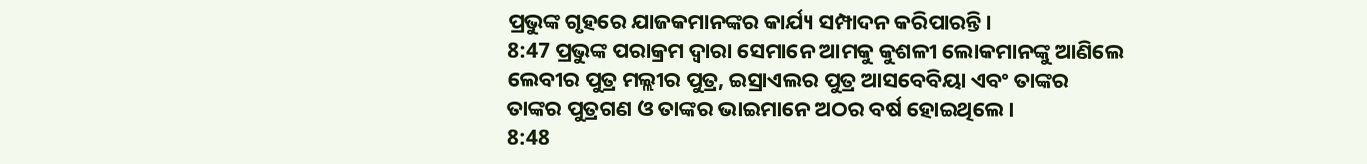ପ୍ରଭୁଙ୍କ ଗୃହରେ ଯାଜକମାନଙ୍କର କାର୍ଯ୍ୟ ସମ୍ପାଦନ କରିପାରନ୍ତି।
8:47 ପ୍ରଭୁଙ୍କ ପରାକ୍ରମ ଦ୍ୱାରା ସେମାନେ ଆମକୁ କୁଶଳୀ ଲୋକମାନଙ୍କୁ ଆଣିଲେ
ଲେବୀର ପୁତ୍ର ମଲ୍ଲୀର ପୁତ୍ର, ଇସ୍ରାଏଲର ପୁତ୍ର ଆସବେବିୟା ଏବଂ ତାଙ୍କର
ତାଙ୍କର ପୁତ୍ରଗଣ ଓ ତାଙ୍କର ଭାଇମାନେ ଅଠର ବର୍ଷ ହୋଇଥିଲେ।
8:48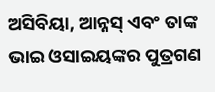ଅସିବିୟା, ଆନ୍ନସ୍ ଏବଂ ତାଙ୍କ ଭାଇ ଓସାଇୟଙ୍କର ପୁତ୍ରଗଣ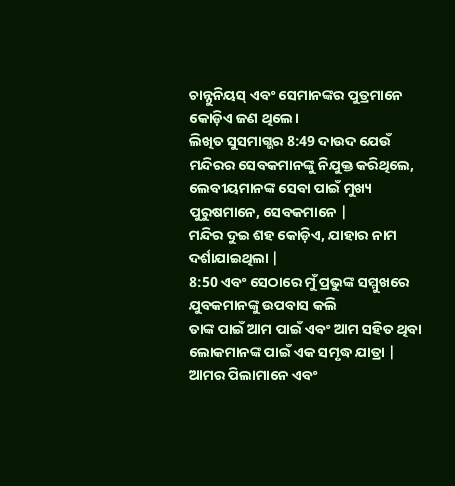ଚାନ୍ନୁନିୟସ୍ ଏବଂ ସେମାନଙ୍କର ପୁତ୍ରମାନେ କୋଡ଼ିଏ ଜଣ ଥିଲେ।
ଲିଖିତ ସୁସମାଗ୍ଭର 8:49 ଦାଉଦ ଯେଉଁ ମନ୍ଦିରର ସେବକମାନଙ୍କୁ ନିଯୁକ୍ତ କରିଥିଲେ,
ଲେବୀୟମାନଙ୍କ ସେବା ପାଇଁ ମୁଖ୍ୟ ପୁରୁଷମାନେ, ସେବକମାନେ |
ମନ୍ଦିର ଦୁଇ ଶହ କୋଡ଼ିଏ, ଯାହାର ନାମ ଦର୍ଶାଯାଇଥିଲା |
8:50 ଏବଂ ସେଠାରେ ମୁଁ ପ୍ରଭୁଙ୍କ ସମ୍ମୁଖରେ ଯୁବକମାନଙ୍କୁ ଉପବାସ କଲି
ତାଙ୍କ ପାଇଁ ଆମ ପାଇଁ ଏବଂ ଆମ ସହିତ ଥିବା ଲୋକମାନଙ୍କ ପାଇଁ ଏକ ସମୃଦ୍ଧ ଯାତ୍ରା |
ଆମର ପିଲାମାନେ ଏବଂ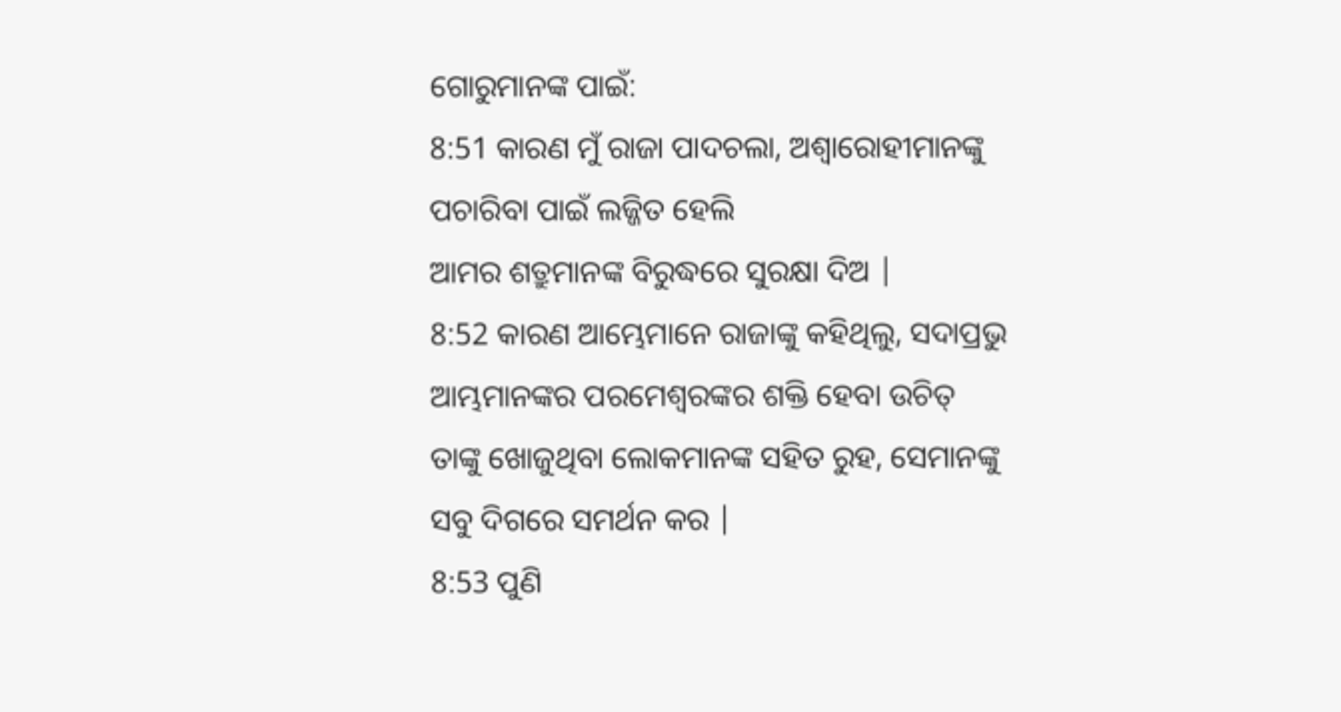ଗୋରୁମାନଙ୍କ ପାଇଁ:
8:51 କାରଣ ମୁଁ ରାଜା ପାଦଚଲା, ଅଶ୍ୱାରୋହୀମାନଙ୍କୁ ପଚାରିବା ପାଇଁ ଲଜ୍ଜିତ ହେଲି
ଆମର ଶତ୍ରୁମାନଙ୍କ ବିରୁଦ୍ଧରେ ସୁରକ୍ଷା ଦିଅ |
8:52 କାରଣ ଆମ୍ଭେମାନେ ରାଜାଙ୍କୁ କହିଥିଲୁ, ସଦାପ୍ରଭୁ ଆମ୍ଭମାନଙ୍କର ପରମେଶ୍ୱରଙ୍କର ଶକ୍ତି ହେବା ଉଚିତ୍
ତାଙ୍କୁ ଖୋଜୁଥିବା ଲୋକମାନଙ୍କ ସହିତ ରୁହ, ସେମାନଙ୍କୁ ସବୁ ଦିଗରେ ସମର୍ଥନ କର |
8:53 ପୁଣି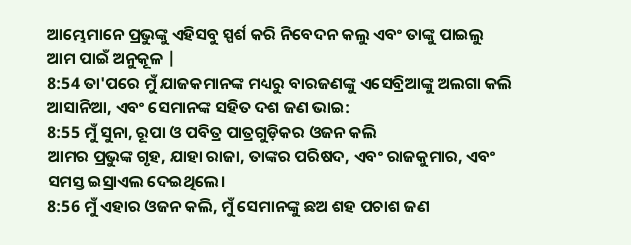ଆମ୍ଭେମାନେ ପ୍ରଭୁଙ୍କୁ ଏହିସବୁ ସ୍ପର୍ଶ କରି ନିବେଦନ କଲୁ ଏବଂ ତାଙ୍କୁ ପାଇଲୁ
ଆମ ପାଇଁ ଅନୁକୂଳ |
8:54 ତା'ପରେ ମୁଁ ଯାଜକମାନଙ୍କ ମଧ୍ୟରୁ ବାରଜଣଙ୍କୁ ଏସେବ୍ରିଆଙ୍କୁ ଅଲଗା କଲି
ଆସାନିଆ, ଏବଂ ସେମାନଙ୍କ ସହିତ ଦଶ ଜଣ ଭାଇ:
8:55 ମୁଁ ସୁନା, ରୂପା ଓ ପବିତ୍ର ପାତ୍ରଗୁଡ଼ିକର ଓଜନ କଲି
ଆମର ପ୍ରଭୁଙ୍କ ଗୃହ, ଯାହା ରାଜା, ତାଙ୍କର ପରିଷଦ, ଏବଂ ରାଜକୁମାର, ଏବଂ
ସମସ୍ତ ଇସ୍ରାଏଲ ଦେଇଥିଲେ।
8:56 ମୁଁ ଏହାର ଓଜନ କଲି, ମୁଁ ସେମାନଙ୍କୁ ଛଅ ଶହ ପଚାଶ ଜଣ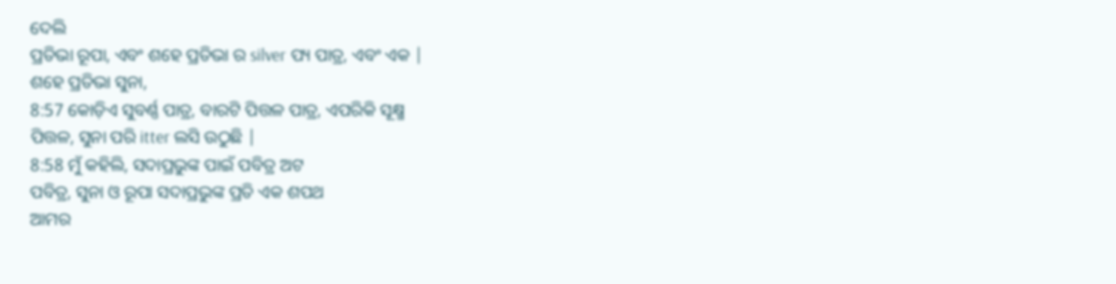ଦେଲି
ପ୍ରତିଭା ରୂପା, ଏବଂ ଶହେ ପ୍ରତିଭା ର silver ପ୍ୟ ପାତ୍ର, ଏବଂ ଏକ |
ଶହେ ପ୍ରତିଭା ସୁନା,
8:57 କୋଡ଼ିଏ ସୁବର୍ଣ୍ଣ ପାତ୍ର, ବାରଟି ପିତ୍ତଳ ପାତ୍ର, ଏପରିକି ସୂକ୍ଷ୍ମ
ପିତ୍ତଳ, ସୁନା ପରି itter ଲସି ଉଠୁଛି |
8:58 ମୁଁ କହିଲି, ସଦାପ୍ରଭୁଙ୍କ ପାଇଁ ପବିତ୍ର ଅଟ
ପବିତ୍ର, ସୁନା ଓ ରୂପା ସଦାପ୍ରଭୁଙ୍କ ପ୍ରତି ଏକ ଶପଥ
ଆମର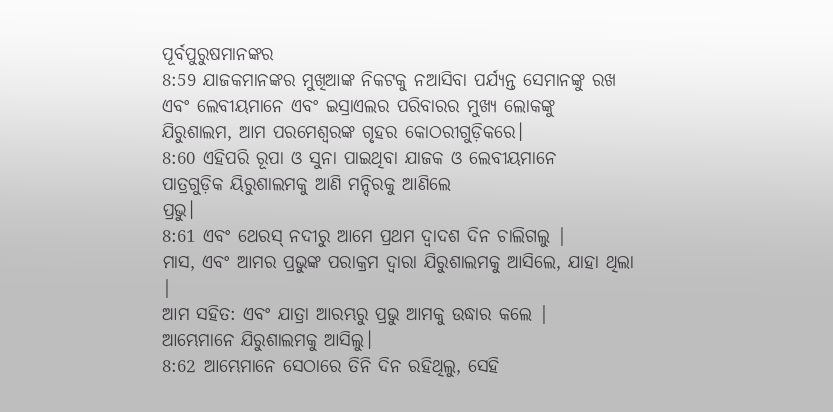ପୂର୍ବପୁରୁଷମାନଙ୍କର
8:59 ଯାଜକମାନଙ୍କର ମୁଖିଆଙ୍କ ନିକଟକୁ ନଆସିବା ପର୍ଯ୍ୟନ୍ତ ସେମାନଙ୍କୁ ରଖ
ଏବଂ ଲେବୀୟମାନେ ଏବଂ ଇସ୍ରାଏଲର ପରିବାରର ମୁଖ୍ୟ ଲୋକଙ୍କୁ
ଯିରୁଶାଲମ, ଆମ ପରମେଶ୍ୱରଙ୍କ ଗୃହର କୋଠରୀଗୁଡ଼ିକରେ।
8:60 ଏହିପରି ରୂପା ଓ ସୁନା ପାଇଥିବା ଯାଜକ ଓ ଲେବୀୟମାନେ
ପାତ୍ରଗୁଡ଼ିକ ୟିରୁଶାଲମକୁ ଆଣି ମନ୍ଦିରକୁ ଆଣିଲେ
ପ୍ରଭୁ।
8:61 ଏବଂ ଥେରସ୍ ନଦୀରୁ ଆମେ ପ୍ରଥମ ଦ୍ୱାଦଶ ଦିନ ଚାଲିଗଲୁ |
ମାସ, ଏବଂ ଆମର ପ୍ରଭୁଙ୍କ ପରାକ୍ରମ ଦ୍ୱାରା ଯିରୁଶାଲମକୁ ଆସିଲେ, ଯାହା ଥିଲା |
ଆମ ସହିତ: ଏବଂ ଯାତ୍ରା ଆରମ୍ଭରୁ ପ୍ରଭୁ ଆମକୁ ଉଦ୍ଧାର କଲେ |
ଆମ୍ଭେମାନେ ଯିରୁଶାଲମକୁ ଆସିଲୁ।
8:62 ଆମ୍ଭେମାନେ ସେଠାରେ ତିନି ଦିନ ରହିଥିଲୁ, ସେହି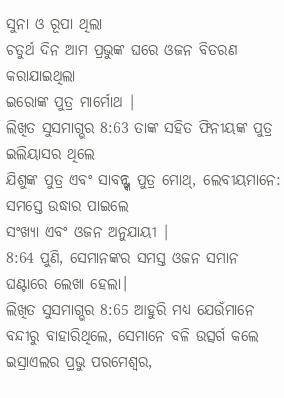ସୁନା ଓ ରୂପା ଥିଲା
ଚତୁର୍ଥ ଦିନ ଆମ ପ୍ରଭୁଙ୍କ ଘରେ ଓଜନ ବିତରଣ କରାଯାଇଥିଲା
ଇରୋଙ୍କ ପୁତ୍ର ମାର୍ମୋଥ |
ଲିଖିତ ସୁସମାଗ୍ଭର 8:63 ତାଙ୍କ ସହିତ ଫିନୀୟଙ୍କ ପୁତ୍ର ଇଲିୟାସର ଥିଲେ
ଯିଶୁଙ୍କ ପୁତ୍ର ଏବଂ ସାବନ୍ଙ୍କ ପୁତ୍ର ମୋଥ୍, ଲେବୀୟମାନେ: ସମସ୍ତେ ଉଦ୍ଧାର ପାଇଲେ
ସଂଖ୍ୟା ଏବଂ ଓଜନ ଅନୁଯାୟୀ |
8:64 ପୁଣି, ସେମାନଙ୍କର ସମସ୍ତ ଓଜନ ସମାନ ଘଣ୍ଟାରେ ଲେଖା ହେଲା।
ଲିଖିତ ସୁସମାଗ୍ଭର 8:65 ଆହୁରି ମଧ୍ୟ ଯେଉଁମାନେ ବନ୍ଦୀରୁ ବାହାରିଥିଲେ, ସେମାନେ ବଳି ଉତ୍ସର୍ଗ କଲେ
ଇସ୍ରାଏଲର ପ୍ରଭୁ ପରମେଶ୍ୱର,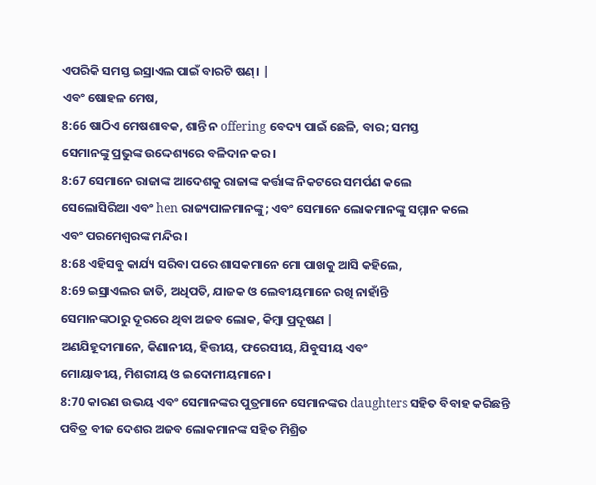ଏପରିକି ସମସ୍ତ ଇସ୍ରାଏଲ ପାଇଁ ବାରଟି ଷଣ୍। |
ଏବଂ ଷୋହଳ ମେଷ,
8:66 ଷାଠିଏ ମେଷଶାବକ, ଶାନ୍ତି ନ offering ବେଦ୍ୟ ପାଇଁ ଛେଳି, ବାର; ସମସ୍ତ
ସେମାନଙ୍କୁ ପ୍ରଭୁଙ୍କ ଉଦ୍ଦେଶ୍ୟରେ ବଳିଦାନ କର।
8:67 ସେମାନେ ରାଜାଙ୍କ ଆଦେଶକୁ ରାଜାଙ୍କ କର୍ତ୍ତାଙ୍କ ନିକଟରେ ସମର୍ପଣ କଲେ
ସେଲୋସିରିଆ ଏବଂ hen ରାଜ୍ୟପାଳମାନଙ୍କୁ; ଏବଂ ସେମାନେ ଲୋକମାନଙ୍କୁ ସମ୍ମାନ କଲେ
ଏବଂ ପରମେଶ୍ୱରଙ୍କ ମନ୍ଦିର।
8:68 ଏହିସବୁ କାର୍ଯ୍ୟ ସରିବା ପରେ ଶାସକମାନେ ମୋ ପାଖକୁ ଆସି କହିଲେ,
8:69 ଇସ୍ରାଏଲର ଜାତି, ଅଧିପତି, ଯାଜକ ଓ ଲେବୀୟମାନେ ରଖି ନାହାଁନ୍ତି
ସେମାନଙ୍କଠାରୁ ଦୂରରେ ଥିବା ଅଜବ ଲୋକ, କିମ୍ବା ପ୍ରଦୂଷଣ |
ଅଣଯିହୂଦୀମାନେ, କିଣାନୀୟ, ହିତ୍ତୀୟ, ଫରେସୀୟ, ଯିବୁସୀୟ ଏବଂ
ମୋୟାବୀୟ, ମିଶରୀୟ ଓ ଇଦୋମୀୟମାନେ।
8:70 କାରଣ ଉଭୟ ଏବଂ ସେମାନଙ୍କର ପୁତ୍ରମାନେ ସେମାନଙ୍କର daughters ସହିତ ବିବାହ କରିଛନ୍ତି
ପବିତ୍ର ବୀଜ ଦେଶର ଅଜବ ଲୋକମାନଙ୍କ ସହିତ ମିଶ୍ରିତ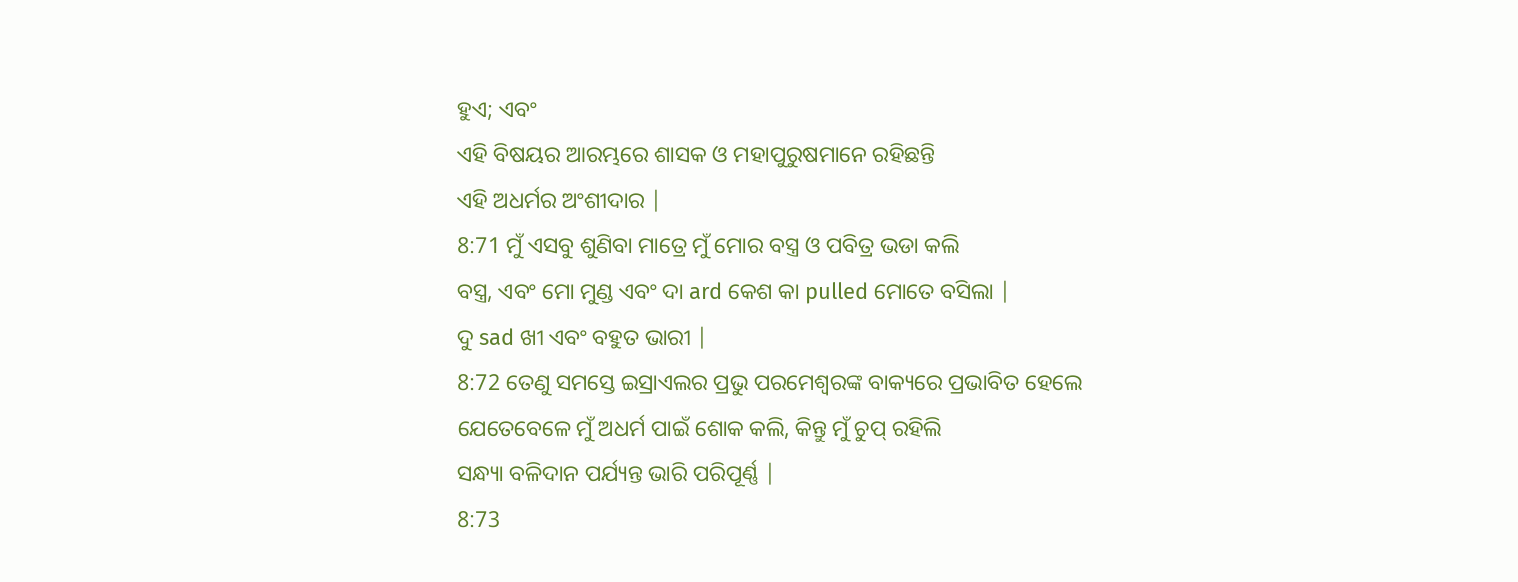ହୁଏ; ଏବଂ
ଏହି ବିଷୟର ଆରମ୍ଭରେ ଶାସକ ଓ ମହାପୁରୁଷମାନେ ରହିଛନ୍ତି
ଏହି ଅଧର୍ମର ଅଂଶୀଦାର |
8:71 ମୁଁ ଏସବୁ ଶୁଣିବା ମାତ୍ରେ ମୁଁ ମୋର ବସ୍ତ୍ର ଓ ପବିତ୍ର ଭଡା କଲି
ବସ୍ତ୍ର, ଏବଂ ମୋ ମୁଣ୍ଡ ଏବଂ ଦା ard କେଶ କା pulled ମୋତେ ବସିଲା |
ଦୁ sad ଖୀ ଏବଂ ବହୁତ ଭାରୀ |
8:72 ତେଣୁ ସମସ୍ତେ ଇସ୍ରାଏଲର ପ୍ରଭୁ ପରମେଶ୍ୱରଙ୍କ ବାକ୍ୟରେ ପ୍ରଭାବିତ ହେଲେ
ଯେତେବେଳେ ମୁଁ ଅଧର୍ମ ପାଇଁ ଶୋକ କଲି, କିନ୍ତୁ ମୁଁ ଚୁପ୍ ରହିଲି
ସନ୍ଧ୍ୟା ବଳିଦାନ ପର୍ଯ୍ୟନ୍ତ ଭାରି ପରିପୂର୍ଣ୍ଣ |
8:73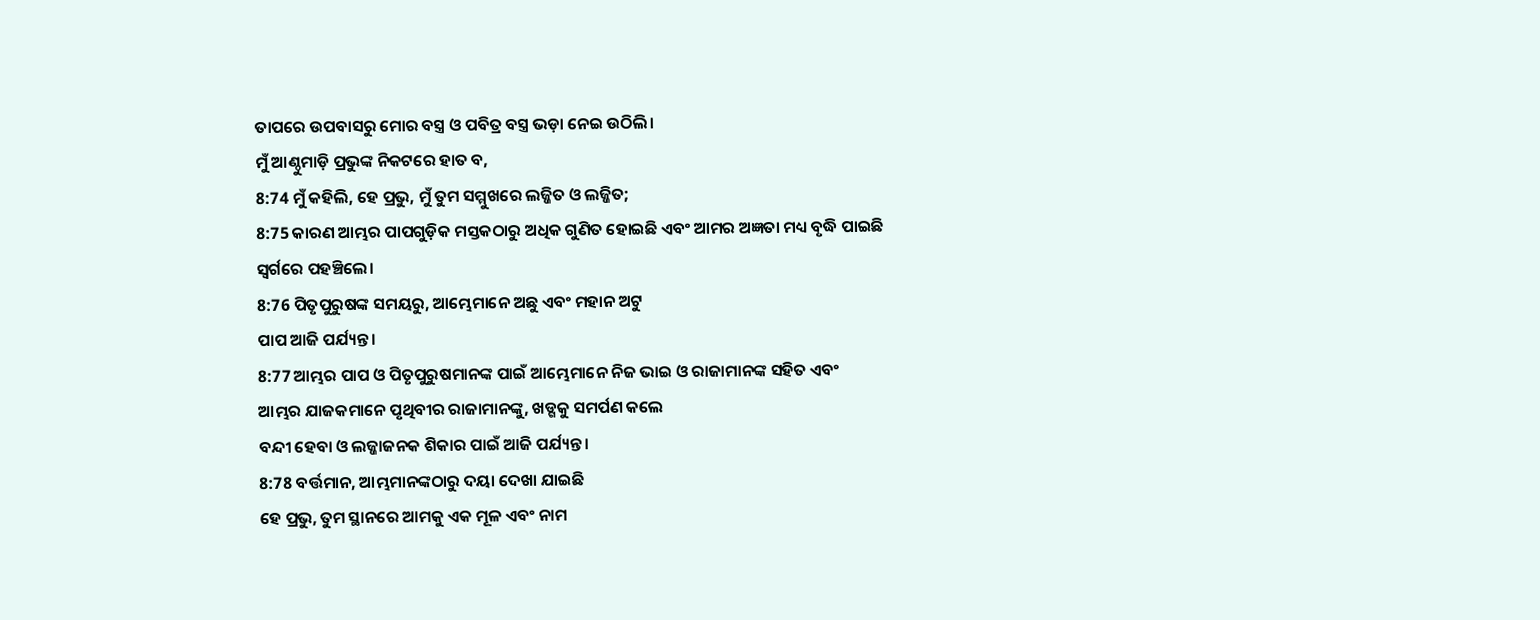ତାପରେ ଉପବାସରୁ ମୋର ବସ୍ତ୍ର ଓ ପବିତ୍ର ବସ୍ତ୍ର ଭଡ଼ା ନେଇ ଉଠିଲି।
ମୁଁ ଆଣ୍ଠୁମାଡ଼ି ପ୍ରଭୁଙ୍କ ନିକଟରେ ହାତ ବ,
8:74 ମୁଁ କହିଲି, ହେ ପ୍ରଭୁ, ମୁଁ ତୁମ ସମ୍ମୁଖରେ ଲଜ୍ଜିତ ଓ ଲଜ୍ଜିତ;
8:75 କାରଣ ଆମ୍ଭର ପାପଗୁଡ଼ିକ ମସ୍ତକଠାରୁ ଅଧିକ ଗୁଣିତ ହୋଇଛି ଏବଂ ଆମର ଅଜ୍ଞତା ମଧ୍ୟ ବୃଦ୍ଧି ପାଇଛି
ସ୍ୱର୍ଗରେ ପହଞ୍ଚିଲେ।
8:76 ପିତୃପୁରୁଷଙ୍କ ସମୟରୁ, ଆମ୍ଭେମାନେ ଅଛୁ ଏବଂ ମହାନ ଅଟୁ
ପାପ ଆଜି ପର୍ଯ୍ୟନ୍ତ।
8:77 ଆମ୍ଭର ପାପ ଓ ପିତୃପୁରୁଷମାନଙ୍କ ପାଇଁ ଆମ୍ଭେମାନେ ନିଜ ଭାଇ ଓ ରାଜାମାନଙ୍କ ସହିତ ଏବଂ
ଆମ୍ଭର ଯାଜକମାନେ ପୃଥିବୀର ରାଜାମାନଙ୍କୁ, ଖଡ୍ଗକୁ ସମର୍ପଣ କଲେ
ବନ୍ଦୀ ହେବା ଓ ଲଜ୍ଜାଜନକ ଶିକାର ପାଇଁ ଆଜି ପର୍ଯ୍ୟନ୍ତ।
8:78 ବର୍ତ୍ତମାନ, ଆମ୍ଭମାନଙ୍କଠାରୁ ଦୟା ଦେଖା ଯାଇଛି
ହେ ପ୍ରଭୁ, ତୁମ ସ୍ଥାନରେ ଆମକୁ ଏକ ମୂଳ ଏବଂ ନାମ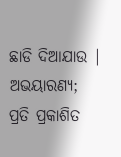ଛାଡି ଦିଆଯାଉ |
ଅଭୟାରଣ୍ୟ;
ପ୍ରତି ପ୍ରକାଶିତ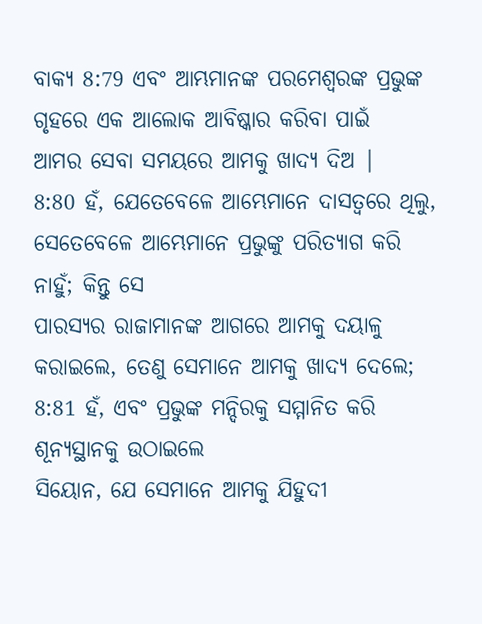ବାକ୍ୟ 8:79 ଏବଂ ଆମ୍ଭମାନଙ୍କ ପରମେଶ୍ୱରଙ୍କ ପ୍ରଭୁଙ୍କ ଗୃହରେ ଏକ ଆଲୋକ ଆବିଷ୍କାର କରିବା ପାଇଁ
ଆମର ସେବା ସମୟରେ ଆମକୁ ଖାଦ୍ୟ ଦିଅ |
8:80 ହଁ, ଯେତେବେଳେ ଆମ୍ଭେମାନେ ଦାସତ୍ୱରେ ଥିଲୁ, ସେତେବେଳେ ଆମ୍ଭେମାନେ ପ୍ରଭୁଙ୍କୁ ପରିତ୍ୟାଗ କରି ନାହୁଁ; କିନ୍ତୁ ସେ
ପାରସ୍ୟର ରାଜାମାନଙ୍କ ଆଗରେ ଆମକୁ ଦୟାଳୁ କରାଇଲେ, ତେଣୁ ସେମାନେ ଆମକୁ ଖାଦ୍ୟ ଦେଲେ;
8:81 ହଁ, ଏବଂ ପ୍ରଭୁଙ୍କ ମନ୍ଦିରକୁ ସମ୍ମାନିତ କରି ଶୂନ୍ୟସ୍ଥାନକୁ ଉଠାଇଲେ
ସିୟୋନ, ଯେ ସେମାନେ ଆମକୁ ଯିହୁଦୀ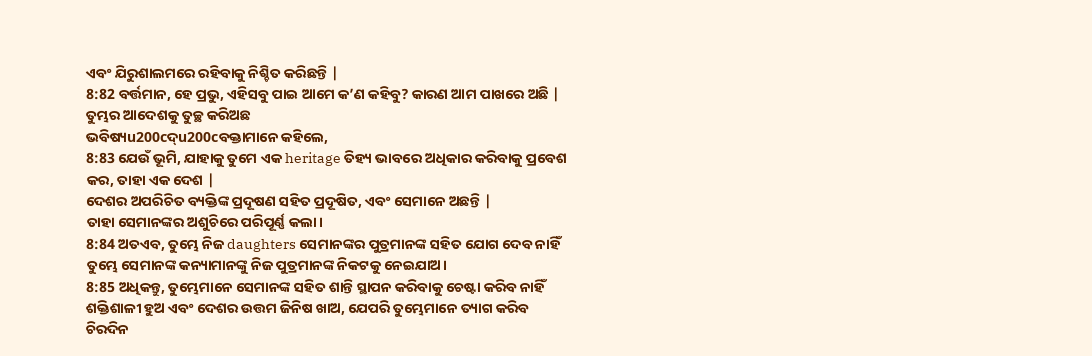ଏବଂ ଯିରୁଶାଲମରେ ରହିବାକୁ ନିଶ୍ଚିତ କରିଛନ୍ତି |
8:82 ବର୍ତ୍ତମାନ, ହେ ପ୍ରଭୁ, ଏହିସବୁ ପାଇ ଆମେ କ’ଣ କହିବୁ? କାରଣ ଆମ ପାଖରେ ଅଛି |
ତୁମ୍ଭର ଆଦେଶକୁ ତୁଚ୍ଛ କରିଅଛ
ଭବିଷ୍ୟu200cଦ୍u200cବକ୍ତାମାନେ କହିଲେ,
8:83 ଯେଉଁ ଭୂମି, ଯାହାକୁ ତୁମେ ଏକ heritage ତିହ୍ୟ ଭାବରେ ଅଧିକାର କରିବାକୁ ପ୍ରବେଶ କର, ତାହା ଏକ ଦେଶ |
ଦେଶର ଅପରିଚିତ ବ୍ୟକ୍ତିଙ୍କ ପ୍ରଦୂଷଣ ସହିତ ପ୍ରଦୂଷିତ, ଏବଂ ସେମାନେ ଅଛନ୍ତି |
ତାହା ସେମାନଙ୍କର ଅଶୁଚିରେ ପରିପୂର୍ଣ୍ଣ କଲା।
8:84 ଅତଏବ, ତୁମ୍ଭେ ନିଜ daughters ସେମାନଙ୍କର ପୁତ୍ରମାନଙ୍କ ସହିତ ଯୋଗ ଦେବ ନାହିଁ
ତୁମ୍ଭେ ସେମାନଙ୍କ କନ୍ୟାମାନଙ୍କୁ ନିଜ ପୁତ୍ରମାନଙ୍କ ନିକଟକୁ ନେଇଯାଅ।
8:85 ଅଧିକନ୍ତୁ, ତୁମ୍ଭେମାନେ ସେମାନଙ୍କ ସହିତ ଶାନ୍ତି ସ୍ଥାପନ କରିବାକୁ ଚେଷ୍ଟା କରିବ ନାହିଁ
ଶକ୍ତିଶାଳୀ ହୁଅ ଏବଂ ଦେଶର ଉତ୍ତମ ଜିନିଷ ଖାଅ, ଯେପରି ତୁମ୍ଭେମାନେ ତ୍ୟାଗ କରିବ
ଚିରଦିନ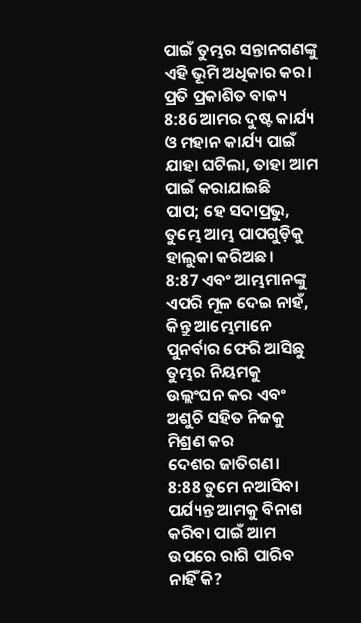ପାଇଁ ତୁମ୍ଭର ସନ୍ତାନଗଣଙ୍କୁ ଏହି ଭୂମି ଅଧିକାର କର।
ପ୍ରତି ପ୍ରକାଶିତ ବାକ୍ୟ 8:86 ଆମର ଦୁଷ୍ଟ କାର୍ଯ୍ୟ ଓ ମହାନ କାର୍ଯ୍ୟ ପାଇଁ ଯାହା ଘଟିଲା, ତାହା ଆମ ପାଇଁ କରାଯାଇଛି
ପାପ; ହେ ସଦାପ୍ରଭୁ, ତୁମ୍ଭେ ଆମ୍ଭ ପାପଗୁଡ଼ିକୁ ହାଲୁକା କରିଅଛ।
8:87 ଏବଂ ଆମ୍ଭମାନଙ୍କୁ ଏପରି ମୂଳ ଦେଇ ନାହଁ, କିନ୍ତୁ ଆମ୍ଭେମାନେ ପୁନର୍ବାର ଫେରି ଆସିଛୁ
ତୁମ୍ଭର ନିୟମକୁ ଉଲ୍ଲଂଘନ କର ଏବଂ ଅଶୁଚି ସହିତ ନିଜକୁ ମିଶ୍ରଣ କର
ଦେଶର ଜାତିଗଣ।
8:88 ତୁମେ ନଆସିବା ପର୍ଯ୍ୟନ୍ତ ଆମକୁ ବିନାଶ କରିବା ପାଇଁ ଆମ ଉପରେ ରାଗି ପାରିବ ନାହିଁ କି?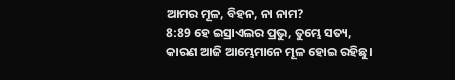ଆମର ମୂଳ, ବିହନ, ନା ନାମ?
8:89 ହେ ଇସ୍ରାଏଲର ପ୍ରଭୁ, ତୁମ୍ଭେ ସତ୍ୟ, କାରଣ ଆଜି ଆମ୍ଭେମାନେ ମୂଳ ହୋଇ ରହିଛୁ।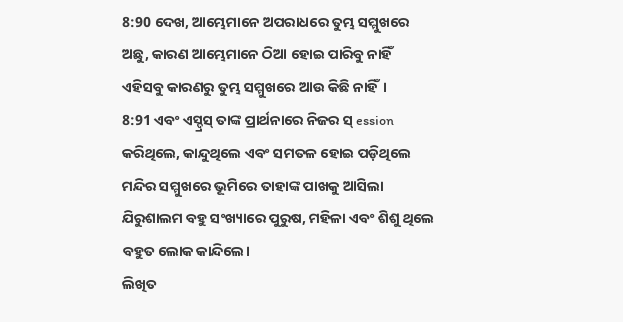8:90 ଦେଖ, ଆମ୍ଭେମାନେ ଅପରାଧରେ ତୁମ୍ଭ ସମ୍ମୁଖରେ ଅଛୁ, କାରଣ ଆମ୍ଭେମାନେ ଠିଆ ହୋଇ ପାରିବୁ ନାହିଁ
ଏହିସବୁ କାରଣରୁ ତୁମ୍ଭ ସମ୍ମୁଖରେ ଆଉ କିଛି ନାହିଁ।
8:91 ଏବଂ ଏସ୍ଦ୍ରସ୍ ତାଙ୍କ ପ୍ରାର୍ଥନାରେ ନିଜର ସ୍ ession କରିଥିଲେ, କାନ୍ଦୁଥିଲେ ଏବଂ ସମତଳ ହୋଇ ପଡ଼ିଥିଲେ
ମନ୍ଦିର ସମ୍ମୁଖରେ ଭୂମିରେ ତାହାଙ୍କ ପାଖକୁ ଆସିଲା
ଯିରୁଶାଲମ ବହୁ ସଂଖ୍ୟାରେ ପୁରୁଷ, ମହିଳା ଏବଂ ଶିଶୁ ଥିଲେ
ବହୁତ ଲୋକ କାନ୍ଦିଲେ।
ଲିଖିତ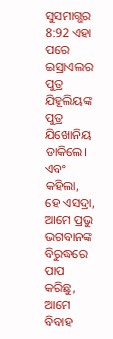ସୁସମାଗ୍ଭର 8:92 ଏହା ପରେ ଇସ୍ରାଏଲର ପୁତ୍ର ଯିହୂଲିୟଙ୍କ ପୁତ୍ର ଯିଖୋନିୟ ଡାକିଲେ।
ଏବଂ କହିଲା, ହେ ଏସଦ୍ରା, ଆମେ ପ୍ରଭୁ ଭଗବାନଙ୍କ ବିରୁଦ୍ଧରେ ପାପ କରିଛୁ, ଆମେ ବିବାହ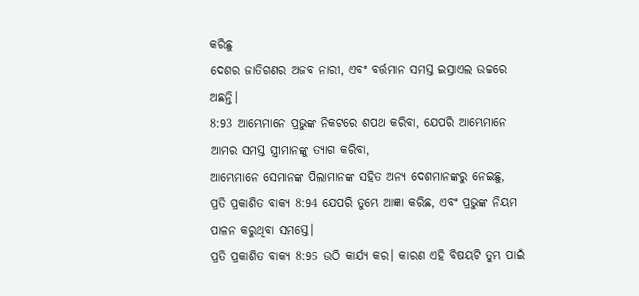କରିଛୁ
ଦେଶର ଜାତିଗଣର ଅଜବ ନାରୀ, ଏବଂ ବର୍ତ୍ତମାନ ସମସ୍ତ ଇସ୍ରାଏଲ ଉଚ୍ଚରେ ଅଛନ୍ତି।
8:93 ଆମ୍ଭେମାନେ ପ୍ରଭୁଙ୍କ ନିକଟରେ ଶପଥ କରିବା, ଯେପରି ଆମ୍ଭେମାନେ ଆମର ସମସ୍ତ ସ୍ତ୍ରୀମାନଙ୍କୁ ତ୍ୟାଗ କରିବା,
ଆମ୍ଭେମାନେ ସେମାନଙ୍କ ପିଲାମାନଙ୍କ ସହିତ ଅନ୍ୟ ଦେଶମାନଙ୍କରୁ ନେଇଛୁ,
ପ୍ରତି ପ୍ରକାଶିତ ବାକ୍ୟ 8:94 ଯେପରି ତୁମ୍ଭେ ଆଜ୍ଞା କରିଛ, ଏବଂ ପ୍ରଭୁଙ୍କ ନିୟମ ପାଳନ କରୁଥିବା ସମସ୍ତେ।
ପ୍ରତି ପ୍ରକାଶିତ ବାକ୍ୟ 8:95 ଉଠି କାର୍ଯ୍ୟ କର। କାରଣ ଏହି ବିଷୟଟି ତୁମ୍ଭ ପାଇଁ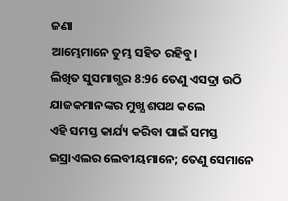ଜଣା
ଆମ୍ଭେମାନେ ତୁମ୍ଭ ସହିତ ରହିବୁ।
ଲିଖିତ ସୁସମାଗ୍ଭର 8:96 ତେଣୁ ଏସଦ୍ରା ଉଠି ଯାଜକମାନଙ୍କର ମୁଖ୍ଯ ଶପଥ କଲେ
ଏହି ସମସ୍ତ କାର୍ଯ୍ୟ କରିବା ପାଇଁ ସମସ୍ତ ଇସ୍ରାଏଲର ଲେବୀୟମାନେ; ତେଣୁ ସେମାନେ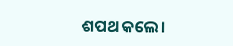ଶପଥ କଲେ।